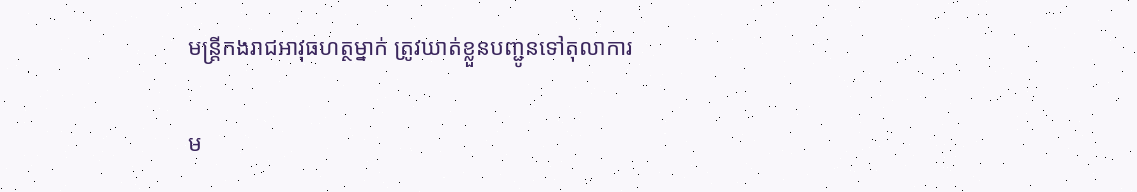មន្ត្រីកងរាជអាវុធហត្ថម្នាក់ ត្រូវឃាត់ខ្លួនបញ្ជូនទៅតុលាការ

ម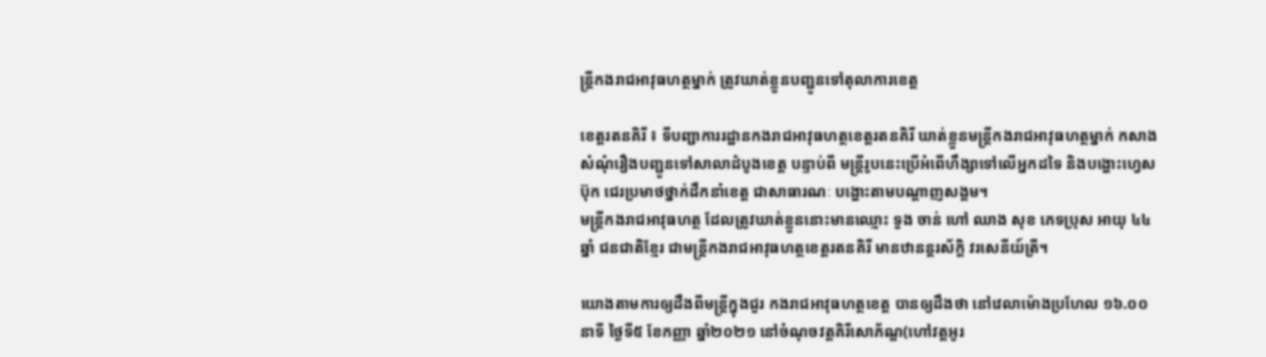ន្ត្រីកងរាជអាវុធហត្ថម្នាក់ ត្រូវឃាត់ខ្លួនបញ្ជូនទៅតុលាការខេត្ត

ខេត្តរតនគិរី ៖ ទីបញ្ជាការរដ្ឋានកងរាជអាវុធហត្ថខេត្តរតនគិរី ឃាត់ខ្លួនមន្ត្រីកងរាជអាវុធហត្ថម្នាក់ កសាងសំណុំរឿងបញ្ជូនទៅសាលាដំបូងខេត្ត បន្ទាប់ពី មន្ត្រីរូបនេះប្រើអំពើហឹង្សាទៅលើអ្នកដទៃ និងបង្ហោះហ្វេសប៊ុក ជេរប្រមាថថ្នាក់ដឹកនាំខេត្ត ជាសាធារណៈ បង្ហោះតាមបណ្ដាញសង្គម។
មន្ត្រីកងរាជអាវុធហត្ថ ដែលត្រូវឃាត់ខ្លួននោះមានឈ្មោះ ទួង ចាន់ ហៅ ឈាង សុខ ភេទប្រុស អាយុ ៤៤ឆ្នាំ ជនជាតិខ្មែរ ជាមន្ត្រីកងរាជអាវុធហត្ថខេត្តរតនគិរី មានឋានន្តរស័ក្តិ វរសេនីយ៍ត្រី។

យោងតាមការឲ្យដឹងពីមន្ត្រីក្នុងជួរ កងរាជអាវុធហត្ថខេត្ត បានឲ្យដឹងថា នៅវេលាម៉ោងប្រហែល ១៦.០០នាទី ថ្ងៃទី៥ ខែកញ្ញា ឆ្នាំ២០២១ នៅចំណុចវត្តគិរីសោភ័ណ្ឌ(ហៅវត្តអូរ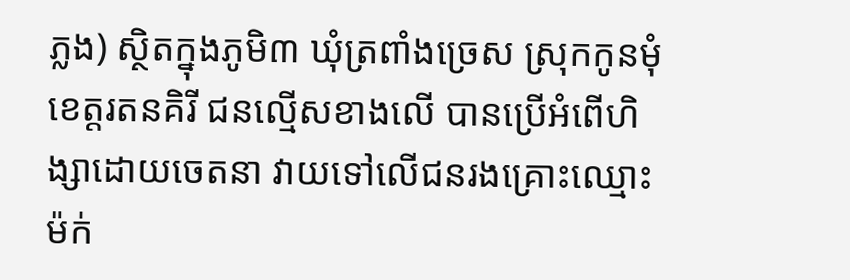ភ្លង) ស្ថិតក្នុងភូមិ៣ ឃុំត្រពាំងច្រេស ស្រុកកូនមុំ ខេត្តរតនគិរី ជនល្មើសខាងលើ បានប្រើអំពើហិង្សាដោយចេតនា វាយទៅលើជនរងគ្រោះឈ្មោះ ម៉ក់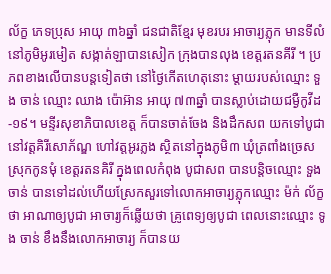ល័ក្ខ ភេទប្រុស អាយុ ៣៦ឆ្នាំ ជនជាតិខ្មែរ មុខរបរ អាចារ្យភ្លុក មានទីលំនៅភូមិអូរមៀត សង្កាត់ឡាបានសៀក ក្រុងបានលុង ខេត្តរតនគីរី ។ ប្រភពខាងលើបានបន្តទៀតថា នៅថ្ងៃកើតហេតុនោះ ម្ដាយរបស់ឈ្មោះ ទួង ចាន់ ឈ្មោះ ឈាង ប៉ោអ៊ាន អាយុ ៧៣ឆ្នាំ បានស្លាប់ដោយជម្ងឺកូវីដ-១៩។ មន្ទីរសុខាភិបាលខេត្ត ក៏បានចាត់ចែង និងដឹកសព យកទៅបូជានៅវត្តគិរីសោភ័ណ្ឌ ហៅវត្តអូរភ្លង ស្ថិតនៅក្នុងភូមិ៣ ឃុំត្រពាំងច្រេស ស្រុកកូនមុំ ខេត្តរតនគិរី ក្នុងពេលកំពុង បូជាសព បានបន្តិចឈ្មោះ ទួង ចាន់ បានទៅដល់ហើយស្រែកសួរទៅលោកអាចារ្យភ្លុកឈ្មោះ ម៉ក់ ល័ក្ខ ថា អាណាឲ្យបូជា អាចារ្យក៏ឆ្លើយថា គ្រូពេទ្យឲ្យបូជា ពេលនោះឈ្មោះ ទូង ចាន់ ខឹងនឹងលោកអាចារ្យ ក៏បានយ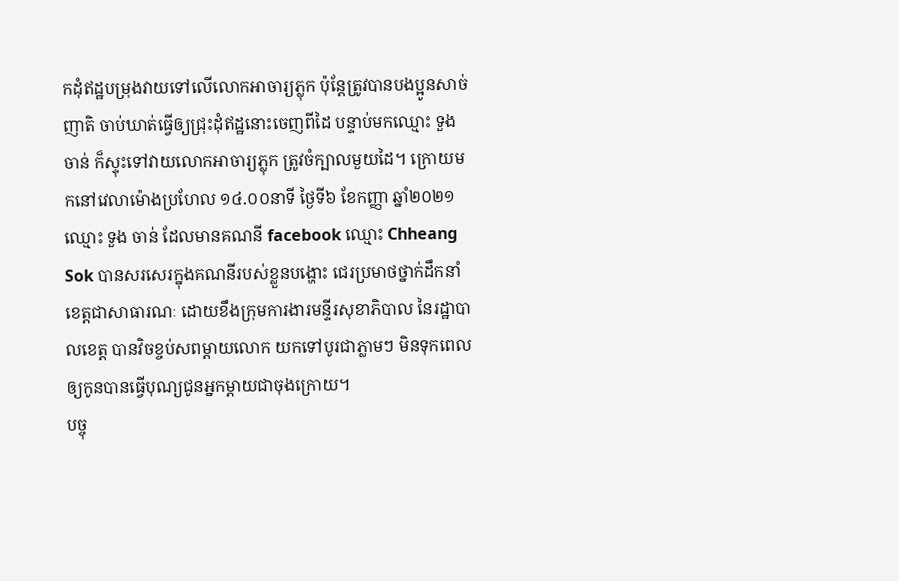កដុំឥដ្ឋបម្រុងវាយទៅលើលោកអាចារ្យភ្លុក ប៉ុន្តែត្រូវបានបងប្អូនសាច់ញាតិ ចាប់ឃាត់ធ្វើឲ្យជ្រុះដុំឥដ្ឋនោះចេញពីដៃ បន្ទាប់មកឈ្មោះ ទួង ចាន់ ក៏ស្ទុះទៅវាយលោកអាចារ្យភ្លុក ត្រូវចំក្បាលមួយដៃ។ ក្រោយមកនៅវេលាម៉ោងប្រហែល ១៤.០០នាទី ថ្ងៃទី៦ ខែកញ្ញា ឆ្នាំ២០២១ ឈ្មោះ ទួង ចាន់ ដែលមានគណនី facebook ឈ្មោះ Chheang Sok បានសរសេរក្នុងគណនីរបស់ខ្លួនបង្ហោះ ជេរប្រមាថថ្នាក់ដឹកនាំខេត្តជាសាធារណៈ ដោយខឹងក្រុមការងារមន្ទីរសុខាភិបាល នៃរដ្ឋាបាលខេត្ត បានវិចខ្ចប់សពម្ដាយលោក យកទៅបូរជាភ្លាមៗ មិនទុកពេលឲ្យកូនបានធ្វើបុណ្យជូនអ្នកម្ដាយជាចុងក្រោយ។
បច្ចុ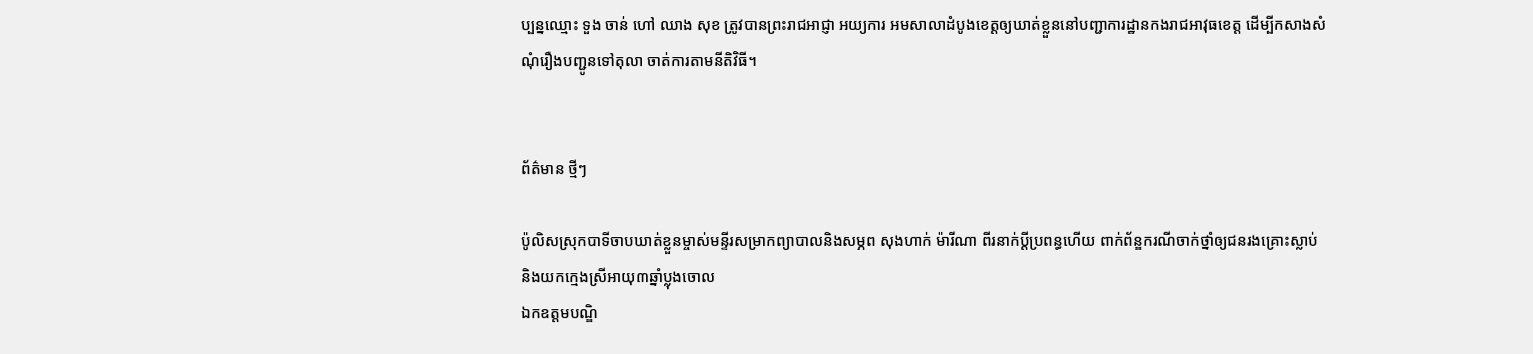ប្បន្នឈ្មោះ ទួង ចាន់ ហៅ ឈាង សុខ ត្រូវបានព្រះរាជអាជ្ញា អយ្យការ អមសាលាដំបូងខេត្តឲ្យឃាត់ខ្លួននៅបញ្ជាការដ្ឋានកងរាជអាវុធខេត្ត ដើម្បីកសាងសំណុំរឿងបញ្ជូនទៅតុលា ចាត់ការតាមនីតិវិធី។


ព័ត៌មាន ថ្មីៗ

ប៉ូលិសស្រុកបាទីចាបឃាត់ខ្លួនម្ចាស់មន្ទីរសម្រាកព្យាបាលនិងសម្ភព សុងហាក់ ម៉ារីណា ពីរនាក់ប្ដីប្រពន្ធហើយ ពាក់ព័ន្ឌករណីចាក់ថ្នាំឲ្យជនរងគ្រោះស្លាប់និងយកក្មេងស្រីអាយុ៣ឆ្នាំប្លុងចោល
ឯកឧត្តមបណ្ឌិ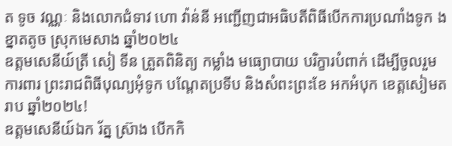ត ទូច វណ្ណៈ និងលោកជំទាវ ហោ វ៉ាន់នី អញ្ជើញជាអធិបតីពិធីបើកការប្រណាំងទូក ង ខ្នាតតូច ស្រុកមេសាង ឆ្នាំ២០២៤
ឧត្តមសេនីយ៍ត្រី សៀ ទីន ត្រួតពិនិត្យ កម្លាំង មធ្យោបាយ បរិក្ខារបំពាក់ ដើម្បីចូលរួមការពារ ព្រះរាជពិធីបុណ្យអុំទូក បណ្តែតប្រទីប និងសំពះព្រះខែ អកអំបុក ខេត្តសៀមតរាប ឆ្នាំ២០២៤!
ឧត្តមសេនីយ៍ឯក រ័ត្ន ស្រ៊ាង បើកកិ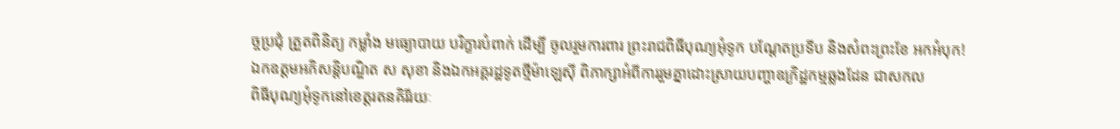ច្ចប្រជុំ ត្រួតពិនិត្យ កម្លាំង មធ្យោបាយ បរិក្ខារបំពាក់ ដើម្បី ចូលរួមការពារ ព្រះរាជពិធីបុណ្យអុំទូក បណ្តែតប្រទីប និងសំពះព្រះខែ អកអំបុក!
ឯកឧត្តមអភិសន្តិបណ្ឌិត ស សុខា និងឯកអគ្គរដ្ឋទូតថ្មីម៉ាឡេស៊ី ពិភាក្សាអំពីការរួមគ្នាដោះស្រាយបញ្ហាឧក្រិដ្ឋកម្មឆ្លងដែន ជាសកល
ពិធីបុណ្យអុំទូកនៅខេត្តរតនគិរីរយៈ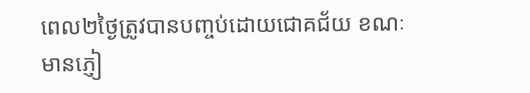ពេល២ថ្ងៃត្រូវបានបញ្ចប់ដោយជោគជ័យ ខណៈមានភ្ញៀ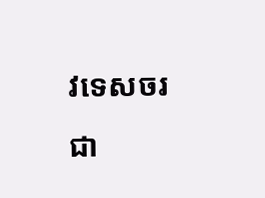វទេសចរជា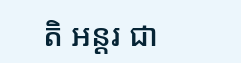តិ អន្តរ ជា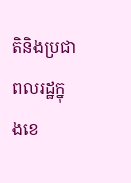តិនិងប្រជាពលរដ្ឋក្នុងខេ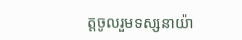ត្តចូលរួមទស្សនាយ៉ា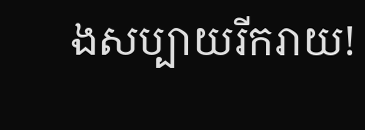ងសប្បាយរីករាយ!